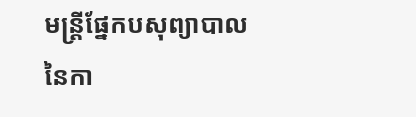មន្រ្តីផ្នែកបសុព្យាបាលនៃកា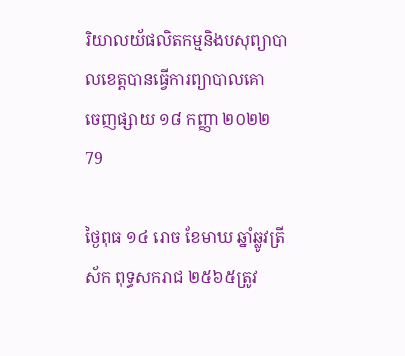រិយាលយ័ផលិតកម្មនិងបសុព្យាបាលខេត្តបានធ្វើការព្យាបាលគោ
ចេញផ្សាយ ១៨ កញ្ញា ២០២២
79

ថ្ងៃពុធ ១៤ រោច ខែមាឃ ឆ្នាំឆ្លូវត្រីស័ក ពុទ្ធសករាជ ២៥៦៥ត្រូវ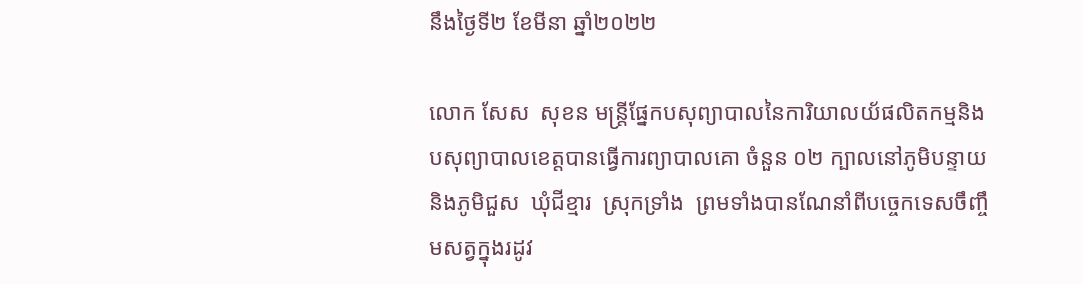នឹងថ្ងៃទី២ ខែមីនា ឆ្នាំ២០២២

លោក សែស  សុខន មន្រ្តីផ្នែកបសុព្យាបាលនៃការិយាលយ័ផលិតកម្មនិងបសុព្យាបាលខេត្តបានធ្វើការព្យាបាលគោ ចំនួន ០២ ក្បាលនៅភូមិបន្ទាយ និងភូមិជួស  ឃុំជីខ្មារ  ស្រុកទ្រាំង  ព្រមទាំងបានណែនាំពីបច្ចេកទេសចឹញ្ចឹមសត្វក្នុងរដូវ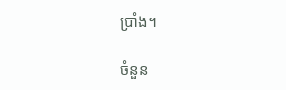ប្រាំង។

ចំនួន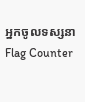អ្នកចូលទស្សនា
Flag Counter